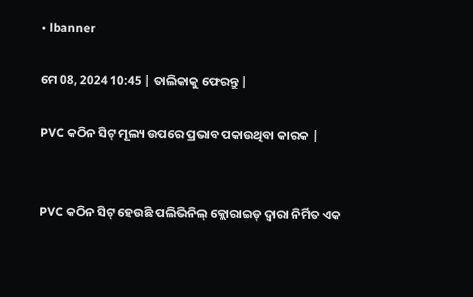• lbanner

ମେ 08, 2024 10:45 | ତାଲିକାକୁ ଫେରନ୍ତୁ |

PVC କଠିନ ସିଟ୍ ମୂଲ୍ୟ ଉପରେ ପ୍ରଭାବ ପକାଉଥିବା କାରକ |


PVC କଠିନ ସିଟ୍ ହେଉଛି ପଲିଭିନିଲ୍ କ୍ଲୋରାଇଡ୍ ଦ୍ୱାରା ନିର୍ମିତ ଏକ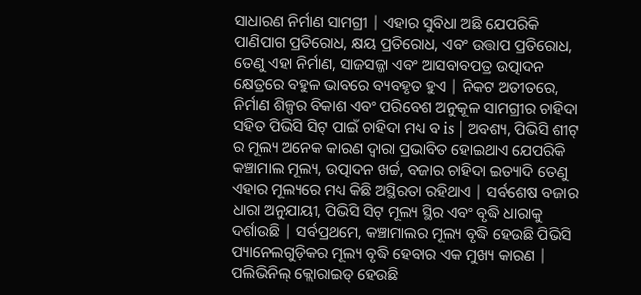ସାଧାରଣ ନିର୍ମାଣ ସାମଗ୍ରୀ | ଏହାର ସୁବିଧା ଅଛି ଯେପରିକି ପାଣିପାଗ ପ୍ରତିରୋଧ, କ୍ଷୟ ପ୍ରତିରୋଧ, ଏବଂ ଉତ୍ତାପ ପ୍ରତିରୋଧ, ତେଣୁ ଏହା ନିର୍ମାଣ, ସାଜସଜ୍ଜା ଏବଂ ଆସବାବପତ୍ର ଉତ୍ପାଦନ କ୍ଷେତ୍ରରେ ବହୁଳ ଭାବରେ ବ୍ୟବହୃତ ହୁଏ | ନିକଟ ଅତୀତରେ, ନିର୍ମାଣ ଶିଳ୍ପର ବିକାଶ ଏବଂ ପରିବେଶ ଅନୁକୂଳ ସାମଗ୍ରୀର ଚାହିଦା ସହିତ ପିଭିସି ସିଟ୍ ପାଇଁ ଚାହିଦା ମଧ୍ୟ ବ is | ଅବଶ୍ୟ, ପିଭିସି ଶୀଟ୍ ର ମୂଲ୍ୟ ଅନେକ କାରଣ ଦ୍ୱାରା ପ୍ରଭାବିତ ହୋଇଥାଏ ଯେପରିକି କଞ୍ଚାମାଲ ମୂଲ୍ୟ, ଉତ୍ପାଦନ ଖର୍ଚ୍ଚ, ବଜାର ଚାହିଦା ଇତ୍ୟାଦି ତେଣୁ ଏହାର ମୂଲ୍ୟରେ ମଧ୍ୟ କିଛି ଅସ୍ଥିରତା ରହିଥାଏ | ସର୍ବଶେଷ ବଜାର ଧାରା ଅନୁଯାୟୀ, ପିଭିସି ସିଟ୍ ମୂଲ୍ୟ ସ୍ଥିର ଏବଂ ବୃଦ୍ଧି ଧାରାକୁ ଦର୍ଶାଉଛି | ସର୍ବପ୍ରଥମେ, କଞ୍ଚାମାଲର ମୂଲ୍ୟ ବୃଦ୍ଧି ହେଉଛି ପିଭିସି ପ୍ୟାନେଲଗୁଡ଼ିକର ମୂଲ୍ୟ ବୃଦ୍ଧି ହେବାର ଏକ ମୁଖ୍ୟ କାରଣ | ପଲିଭିନିଲ୍ କ୍ଲୋରାଇଡ୍ ହେଉଛି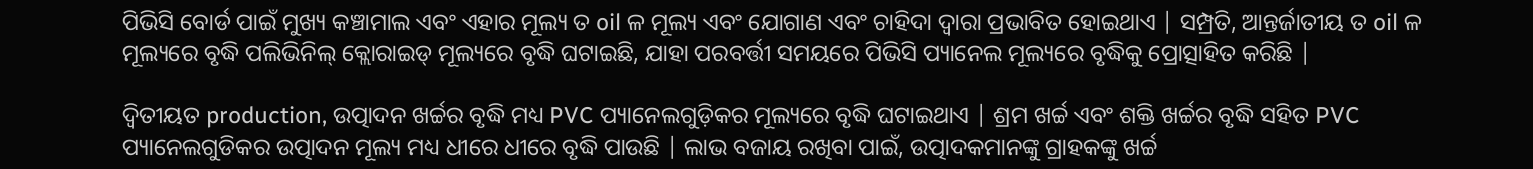ପିଭିସି ବୋର୍ଡ ପାଇଁ ମୁଖ୍ୟ କଞ୍ଚାମାଲ ଏବଂ ଏହାର ମୂଲ୍ୟ ତ oil ଳ ମୂଲ୍ୟ ଏବଂ ଯୋଗାଣ ଏବଂ ଚାହିଦା ଦ୍ୱାରା ପ୍ରଭାବିତ ହୋଇଥାଏ | ସମ୍ପ୍ରତି, ଆନ୍ତର୍ଜାତୀୟ ତ oil ଳ ମୂଲ୍ୟରେ ବୃଦ୍ଧି ପଲିଭିନିଲ୍ କ୍ଲୋରାଇଡ୍ ମୂଲ୍ୟରେ ବୃଦ୍ଧି ଘଟାଇଛି, ଯାହା ପରବର୍ତ୍ତୀ ସମୟରେ ପିଭିସି ପ୍ୟାନେଲ ମୂଲ୍ୟରେ ବୃଦ୍ଧିକୁ ପ୍ରୋତ୍ସାହିତ କରିଛି |

ଦ୍ୱିତୀୟତ production, ଉତ୍ପାଦନ ଖର୍ଚ୍ଚର ବୃଦ୍ଧି ମଧ୍ୟ PVC ପ୍ୟାନେଲଗୁଡ଼ିକର ମୂଲ୍ୟରେ ବୃଦ୍ଧି ଘଟାଇଥାଏ | ଶ୍ରମ ଖର୍ଚ୍ଚ ଏବଂ ଶକ୍ତି ଖର୍ଚ୍ଚର ବୃଦ୍ଧି ସହିତ PVC ପ୍ୟାନେଲଗୁଡିକର ଉତ୍ପାଦନ ମୂଲ୍ୟ ମଧ୍ୟ ଧୀରେ ଧୀରେ ବୃଦ୍ଧି ପାଉଛି | ଲାଭ ବଜାୟ ରଖିବା ପାଇଁ, ଉତ୍ପାଦକମାନଙ୍କୁ ଗ୍ରାହକଙ୍କୁ ଖର୍ଚ୍ଚ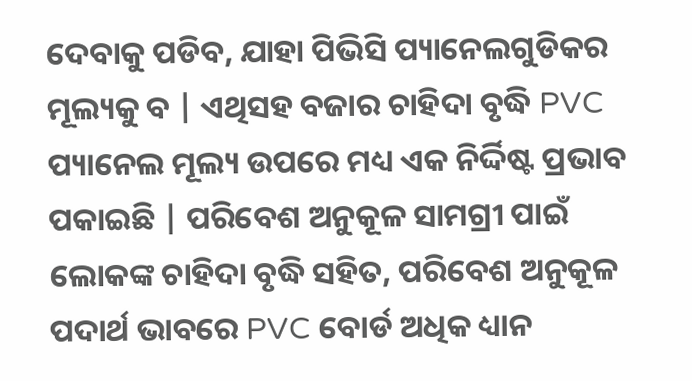ଦେବାକୁ ପଡିବ, ଯାହା ପିଭିସି ପ୍ୟାନେଲଗୁଡିକର ମୂଲ୍ୟକୁ ବ | ଏଥିସହ ବଜାର ଚାହିଦା ବୃଦ୍ଧି PVC ପ୍ୟାନେଲ ମୂଲ୍ୟ ଉପରେ ମଧ୍ୟ ଏକ ନିର୍ଦ୍ଦିଷ୍ଟ ପ୍ରଭାବ ପକାଇଛି | ପରିବେଶ ଅନୁକୂଳ ସାମଗ୍ରୀ ପାଇଁ ଲୋକଙ୍କ ଚାହିଦା ବୃଦ୍ଧି ସହିତ, ପରିବେଶ ଅନୁକୂଳ ପଦାର୍ଥ ଭାବରେ PVC ବୋର୍ଡ ଅଧିକ ଧ୍ୟାନ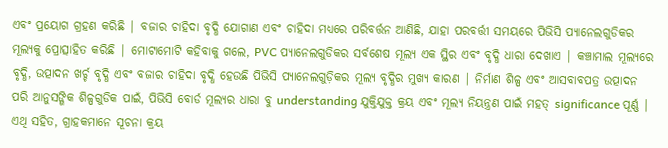ଏବଂ ପ୍ରୟୋଗ ଗ୍ରହଣ କରିଛି | ବଜାର ଚାହିଦା ବୃଦ୍ଧି ଯୋଗାଣ ଏବଂ ଚାହିଦା ମଧ୍ୟରେ ପରିବର୍ତ୍ତନ ଆଣିଛି, ଯାହା ପରବର୍ତ୍ତୀ ସମୟରେ ପିଭିସି ପ୍ୟାନେଲଗୁଡିକର ମୂଲ୍ୟକୁ ପ୍ରୋତ୍ସାହିତ କରିଛି | ମୋଟାମୋଟି କହିବାକୁ ଗଲେ, PVC ପ୍ୟାନେଲଗୁଡିକର ସର୍ବଶେଷ ମୂଲ୍ୟ ଏକ ସ୍ଥିର ଏବଂ ବୃଦ୍ଧି ଧାରା ଦେଖାଏ | କଞ୍ଚାମାଲ ମୂଲ୍ୟରେ ବୃଦ୍ଧି, ଉତ୍ପାଦନ ଖର୍ଚ୍ଚ ବୃଦ୍ଧି ଏବଂ ବଜାର ଚାହିଦା ବୃଦ୍ଧି ହେଉଛି ପିଭିସି ପ୍ୟାନେଲଗୁଡ଼ିକର ମୂଲ୍ୟ ବୃଦ୍ଧିର ମୁଖ୍ୟ କାରଣ | ନିର୍ମାଣ ଶିଳ୍ପ ଏବଂ ଆସବାବପତ୍ର ଉତ୍ପାଦନ ପରି ଆନୁସଙ୍ଗିକ ଶିଳ୍ପଗୁଡିକ ପାଇଁ, ପିଭିସି ବୋର୍ଡ ମୂଲ୍ୟର ଧାରା ବୁ understanding ଯୁକ୍ତିଯୁକ୍ତ କ୍ରୟ ଏବଂ ମୂଲ୍ୟ ନିୟନ୍ତ୍ରଣ ପାଇଁ ମହତ୍ significance ପୂର୍ଣ୍ଣ | ଏଥି ସହିତ, ଗ୍ରାହକମାନେ ସୂଚନା କ୍ରୟ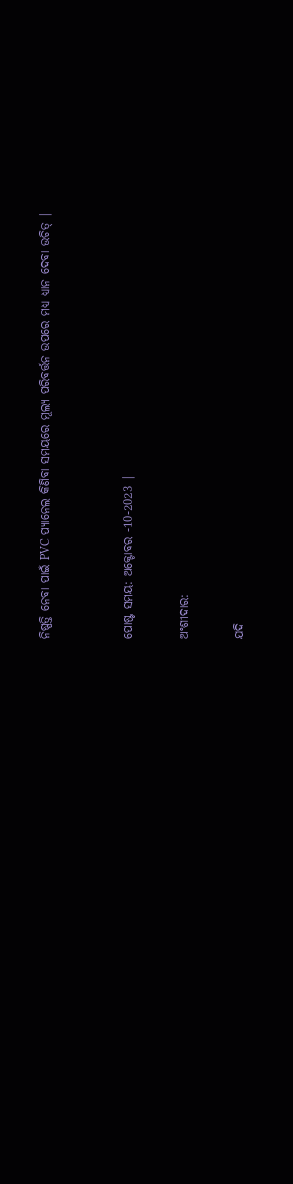ନିଷ୍ପତ୍ତି ନେବା ପାଇଁ PVC ପ୍ୟାନେଲ କିଣିବା ସମୟରେ ମୂଲ୍ୟ ପରିବର୍ତ୍ତନ ଉପରେ ମଧ୍ୟ ଧ୍ୟାନ ଦେବା ଉଚିତ୍ |


ପୋଷ୍ଟ ସମୟ: ଅକ୍ଟୋବର -10-2023 |

ଅଂଶୀଦାର:

ଯଦି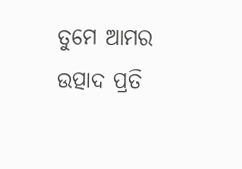ତୁମେ ଆମର ଉତ୍ପାଦ ପ୍ରତି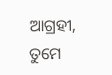ଆଗ୍ରହୀ, ତୁମେ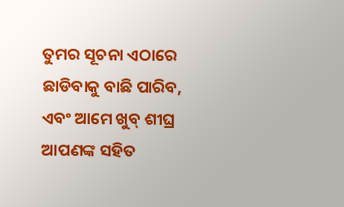ତୁମର ସୂଚନା ଏଠାରେ ଛାଡିବାକୁ ବାଛି ପାରିବ, ଏବଂ ଆମେ ଖୁବ୍ ଶୀଘ୍ର ଆପଣଙ୍କ ସହିତ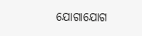ଯୋଗାଯୋଗ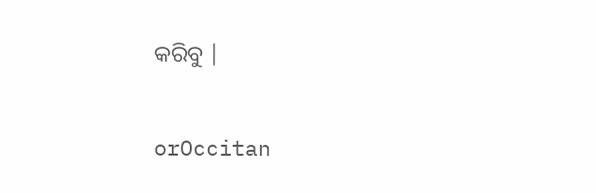କରିବୁ |


orOccitan